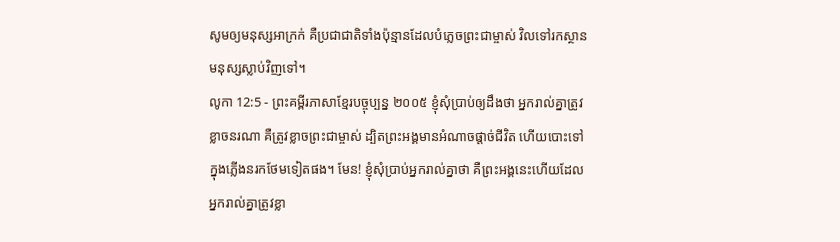សូមឲ្យមនុស្សអាក្រក់ គឺប្រជាជាតិទាំងប៉ុន្មានដែលបំភ្លេចព្រះជាម្ចាស់ វិលទៅរកស្ថានមនុស្សស្លាប់វិញទៅ។
លូកា 12:5 - ព្រះគម្ពីរភាសាខ្មែរបច្ចុប្បន្ន ២០០៥ ខ្ញុំសុំប្រាប់ឲ្យដឹងថា អ្នករាល់គ្នាត្រូវខ្លាចនរណា គឺត្រូវខ្លាចព្រះជាម្ចាស់ ដ្បិតព្រះអង្គមានអំណាចផ្ដាច់ជីវិត ហើយបោះទៅក្នុងភ្លើងនរកថែមទៀតផង។ មែន! ខ្ញុំសុំប្រាប់អ្នករាល់គ្នាថា គឺព្រះអង្គនេះហើយដែលអ្នករាល់គ្នាត្រូវខ្លា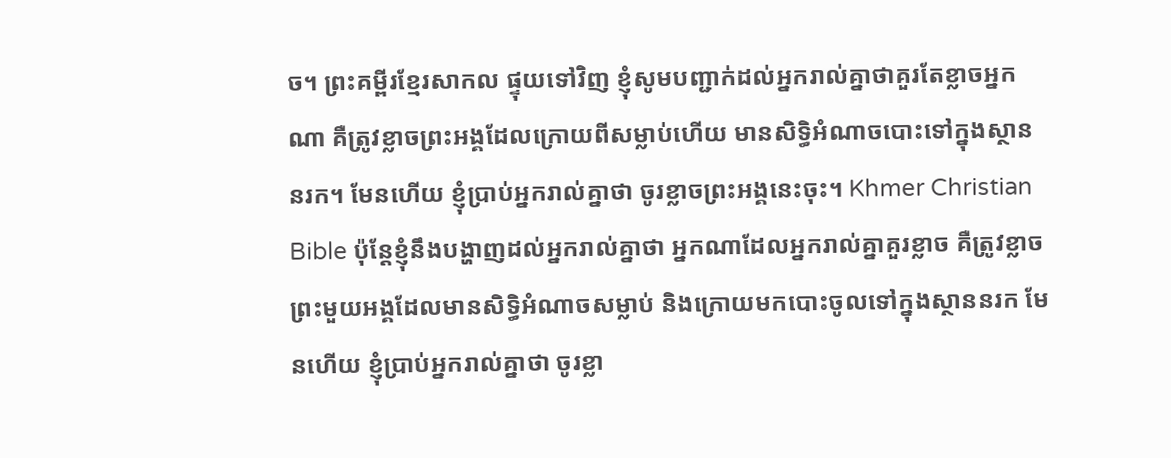ច។ ព្រះគម្ពីរខ្មែរសាកល ផ្ទុយទៅវិញ ខ្ញុំសូមបញ្ជាក់ដល់អ្នករាល់គ្នាថាគួរតែខ្លាចអ្នកណា គឺត្រូវខ្លាចព្រះអង្គដែលក្រោយពីសម្លាប់ហើយ មានសិទ្ធិអំណាចបោះទៅក្នុងស្ថាននរក។ មែនហើយ ខ្ញុំប្រាប់អ្នករាល់គ្នាថា ចូរខ្លាចព្រះអង្គនេះចុះ។ Khmer Christian Bible ប៉ុន្ដែខ្ញុំនឹងបង្ហាញដល់អ្នករាល់គ្នាថា អ្នកណាដែលអ្នករាល់គ្នាគួរខ្លាច គឺត្រូវខ្លាចព្រះមួយអង្គដែលមានសិទ្ធិអំណាចសម្លាប់ និងក្រោយមកបោះចូលទៅក្នុងស្ថាននរក មែនហើយ ខ្ញុំប្រាប់អ្នករាល់គ្នាថា ចូរខ្លា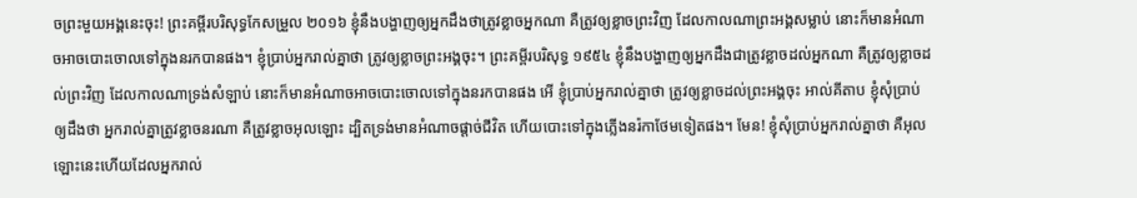ចព្រះមួយអង្គនេះចុះ! ព្រះគម្ពីរបរិសុទ្ធកែសម្រួល ២០១៦ ខ្ញុំនឹងបង្ហាញឲ្យអ្នកដឹងថាត្រូវខ្លាចអ្នកណា គឺត្រូវឲ្យខ្លាចព្រះវិញ ដែលកាលណាព្រះអង្គសម្លាប់ នោះក៏មានអំណាចអាចបោះចោលទៅក្នុងនរកបានផង។ ខ្ញុំប្រាប់អ្នករាល់គ្នាថា ត្រូវឲ្យខ្លាចព្រះអង្គចុះ។ ព្រះគម្ពីរបរិសុទ្ធ ១៩៥៤ ខ្ញុំនឹងបង្ហាញឲ្យអ្នកដឹងជាត្រូវខ្លាចដល់អ្នកណា គឺត្រូវឲ្យខ្លាចដល់ព្រះវិញ ដែលកាលណាទ្រង់សំឡាប់ នោះក៏មានអំណាចអាចបោះចោលទៅក្នុងនរកបានផង អើ ខ្ញុំប្រាប់អ្នករាល់គ្នាថា ត្រូវឲ្យខ្លាចដល់ព្រះអង្គចុះ អាល់គីតាប ខ្ញុំសុំប្រាប់ឲ្យដឹងថា អ្នករាល់គ្នាត្រូវខ្លាចនរណា គឺត្រូវខ្លាចអុលឡោះ ដ្បិតទ្រង់មានអំណាចផ្ដាច់ជីវិត ហើយបោះទៅក្នុងភ្លើងនរ៉កាថែមទៀតផង។ មែន! ខ្ញុំសុំប្រាប់អ្នករាល់គ្នាថា គឺអុលឡោះនេះហើយដែលអ្នករាល់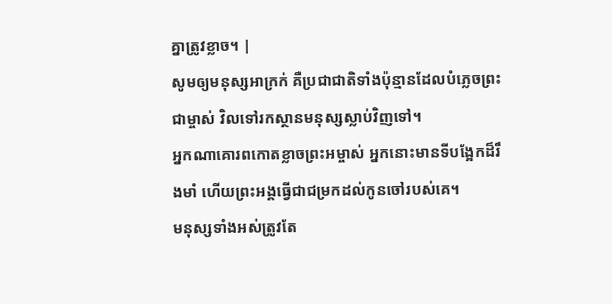គ្នាត្រូវខ្លាច។ |
សូមឲ្យមនុស្សអាក្រក់ គឺប្រជាជាតិទាំងប៉ុន្មានដែលបំភ្លេចព្រះជាម្ចាស់ វិលទៅរកស្ថានមនុស្សស្លាប់វិញទៅ។
អ្នកណាគោរពកោតខ្លាចព្រះអម្ចាស់ អ្នកនោះមានទីបង្អែកដ៏រឹងមាំ ហើយព្រះអង្គធ្វើជាជម្រកដល់កូនចៅរបស់គេ។
មនុស្សទាំងអស់ត្រូវតែ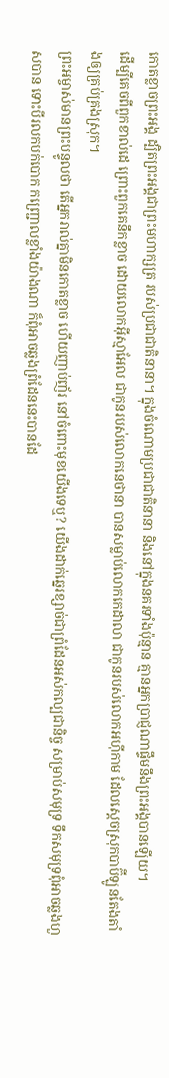កោតខ្លាចព្រះអង្គ ដ្បិតព្រះអង្គជាព្រះមហាក្សត្រ របស់ប្រជាជាតិនានា។ ក្នុងចំណោមប្រជាជាតិនានា និងនៅក្នុងនគរទាំងប៉ុន្មាន គ្មានអ្នកប្រាជ្ញណាផ្ទឹមនឹងព្រះអង្គបានឡើយ។
ដើម្បីគេចពីពួកខាល់ដេ ព្រោះពួកគេនឹកខ្លាច ដោយលោកអ៊ីស្មាអែល ជាកូនរបស់លោកនេថានា បានសម្លាប់លោកកេដាលា ជាកូនរបស់លោកអហ៊ីកាម ដែលស្ដេចស្រុកបាប៊ីឡូនតែងតាំងឲ្យគ្រប់គ្រងស្រុក។
ព្រះអម្ចាស់មានព្រះបន្ទូលថា តើអ្នករាល់គ្នាមិនកោតខ្លាច ហើយញាប់ញ័រ នៅចំពោះមុខយើងទេឬ? យើងដាក់ឆ្នេរខ្សាច់ជាព្រំដែនអស់កល្បជានិច្ច សម្រាប់សមុទ្រ ទឹកសមុទ្រពុំអាចឆ្លងហួសបាន ទោះបីរលកបក់បោក កញ្ជ្រោលខ្លាំងយ៉ាងណា ក៏ពុំអាចឆ្លងព្រំដែននេះបានដែ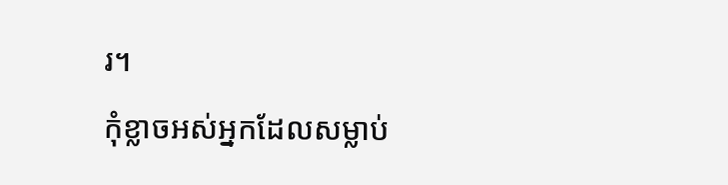រ។
កុំខ្លាចអស់អ្នកដែលសម្លាប់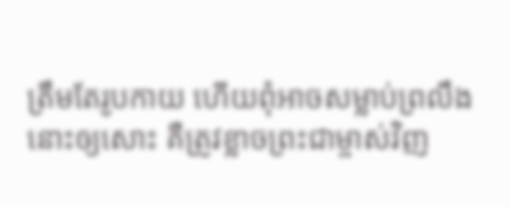ត្រឹមតែរូបកាយ ហើយពុំអាចសម្លាប់ព្រលឹងនោះឲ្យសោះ គឺត្រូវខ្លាចព្រះជាម្ចាស់វិញ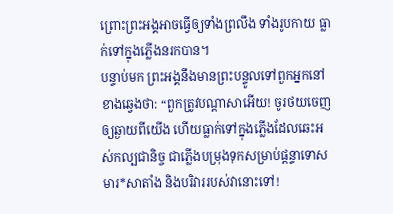ព្រោះព្រះអង្គអាចធ្វើឲ្យទាំងព្រលឹង ទាំងរូបកាយ ធ្លាក់ទៅក្នុងភ្លើងនរកបាន។
បន្ទាប់មក ព្រះអង្គនឹងមានព្រះបន្ទូលទៅពួកអ្នកនៅខាងឆ្វេងថា: “ពួកត្រូវបណ្ដាសាអើយ! ចូរថយចេញឲ្យឆ្ងាយពីយើង ហើយធ្លាក់ទៅក្នុងភ្លើងដែលឆេះអស់កល្បជានិច្ច ជាភ្លើងបម្រុងទុកសម្រាប់ផ្ដន្ទាទោសមារ*សាតាំង និងបរិវាររបស់វានោះទៅ!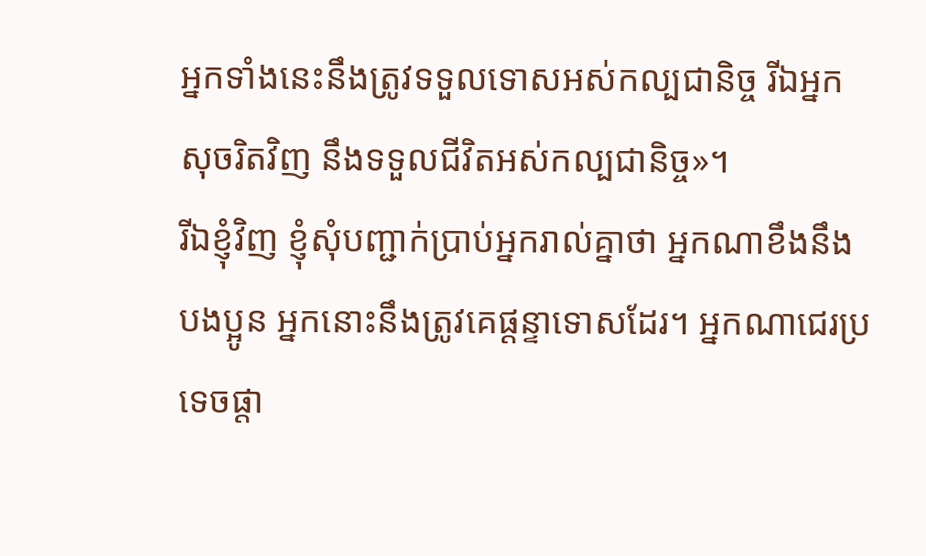អ្នកទាំងនេះនឹងត្រូវទទួលទោសអស់កល្បជានិច្ច រីឯអ្នកសុចរិតវិញ នឹងទទួលជីវិតអស់កល្បជានិច្ច»។
រីឯខ្ញុំវិញ ខ្ញុំសុំបញ្ជាក់ប្រាប់អ្នករាល់គ្នាថា អ្នកណាខឹងនឹងបងប្អូន អ្នកនោះនឹងត្រូវគេផ្ដន្ទាទោសដែរ។ អ្នកណាជេរប្រទេចផ្តា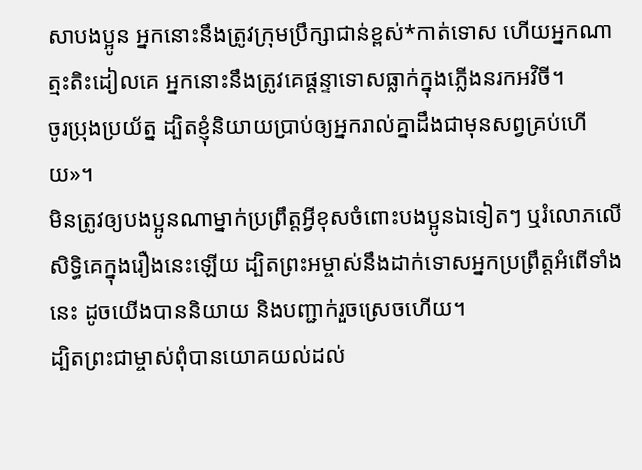សាបងប្អូន អ្នកនោះនឹងត្រូវក្រុមប្រឹក្សាជាន់ខ្ពស់*កាត់ទោស ហើយអ្នកណាត្មះតិះដៀលគេ អ្នកនោះនឹងត្រូវគេផ្ដន្ទាទោសធ្លាក់ក្នុងភ្លើងនរកអវិចី។
ចូរប្រុងប្រយ័ត្ន ដ្បិតខ្ញុំនិយាយប្រាប់ឲ្យអ្នករាល់គ្នាដឹងជាមុនសព្វគ្រប់ហើយ»។
មិនត្រូវឲ្យបងប្អូនណាម្នាក់ប្រព្រឹត្តអ្វីខុសចំពោះបងប្អូនឯទៀតៗ ឬរំលោភលើសិទ្ធិគេក្នុងរឿងនេះឡើយ ដ្បិតព្រះអម្ចាស់នឹងដាក់ទោសអ្នកប្រព្រឹត្តអំពើទាំងនេះ ដូចយើងបាននិយាយ និងបញ្ជាក់រួចស្រេចហើយ។
ដ្បិតព្រះជាម្ចាស់ពុំបានយោគយល់ដល់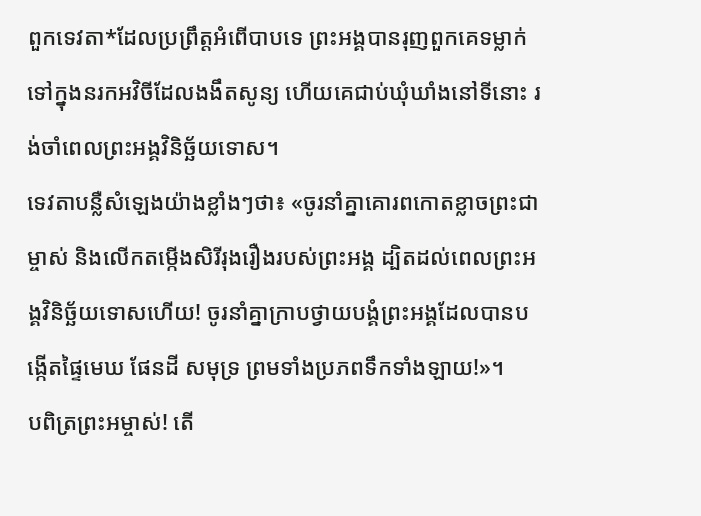ពួកទេវតា*ដែលប្រព្រឹត្តអំពើបាបទេ ព្រះអង្គបានរុញពួកគេទម្លាក់ទៅក្នុងនរកអវិចីដែលងងឹតសូន្យ ហើយគេជាប់ឃុំឃាំងនៅទីនោះ រង់ចាំពេលព្រះអង្គវិនិច្ឆ័យទោស។
ទេវតាបន្លឺសំឡេងយ៉ាងខ្លាំងៗថា៖ «ចូរនាំគ្នាគោរពកោតខ្លាចព្រះជាម្ចាស់ និងលើកតម្កើងសិរីរុងរឿងរបស់ព្រះអង្គ ដ្បិតដល់ពេលព្រះអង្គវិនិច្ឆ័យទោសហើយ! ចូរនាំគ្នាក្រាបថ្វាយបង្គំព្រះអង្គដែលបានបង្កើតផ្ទៃមេឃ ផែនដី សមុទ្រ ព្រមទាំងប្រភពទឹកទាំងឡាយ!»។
បពិត្រព្រះអម្ចាស់! តើ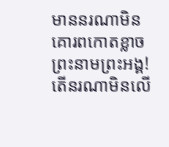មាននរណាមិនគោរពកោតខ្លាចព្រះនាមព្រះអង្គ! តើនរណាមិនលើ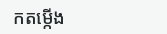កតម្កើង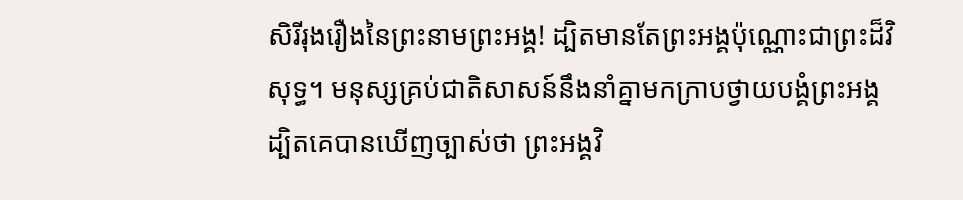សិរីរុងរឿងនៃព្រះនាមព្រះអង្គ! ដ្បិតមានតែព្រះអង្គប៉ុណ្ណោះជាព្រះដ៏វិសុទ្ធ។ មនុស្សគ្រប់ជាតិសាសន៍នឹងនាំគ្នាមកក្រាបថ្វាយបង្គំព្រះអង្គ ដ្បិតគេបានឃើញច្បាស់ថា ព្រះអង្គវិ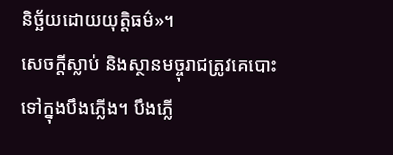និច្ឆ័យដោយយុត្តិធម៌»។
សេចក្ដីស្លាប់ និងស្ថានមច្ចុរាជត្រូវគេបោះទៅក្នុងបឹងភ្លើង។ បឹងភ្លើ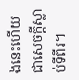ងនេះហើយជាសេចក្ដីស្លាប់ទីពីរ។